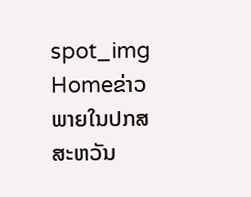spot_img
Homeຂ່າວພາຍໃນປກສ ສະຫວັນ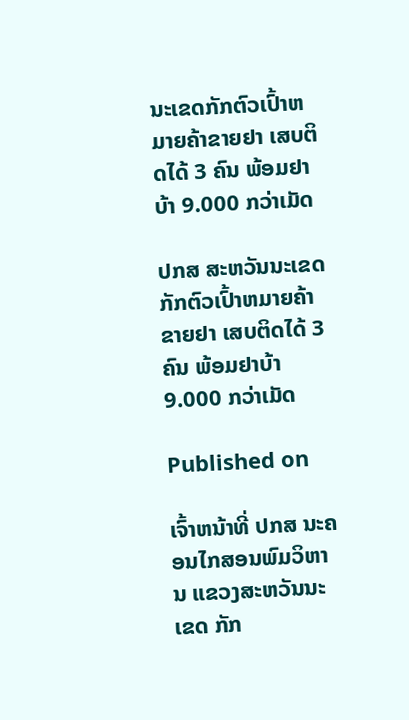ນະເຂດກັກຕົວເປົ້າຫມາຍຄ້າຂາຍຢາ ເສບຕິດໄດ້ 3 ຄົນ ພ້ອມຢາບ້າ 9.000 ກວ່າເມັດ

ປກສ ສະຫວັນນະເຂດກັກຕົວເປົ້າຫມາຍຄ້າຂາຍຢາ ເສບຕິດໄດ້ 3 ຄົນ ພ້ອມຢາບ້າ 9.000 ກວ່າເມັດ

Published on

ເຈົ້າຫນ້າທີ່ ປກສ ນະຄອນໄກສອນພົມວິຫານ ແຂວງສະຫວັນນະເຂດ ກັກ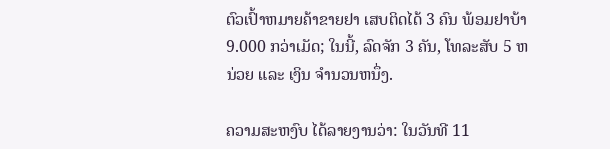ຕົວເປົ້າຫມາຍຄ້າຂາຍຢາ ເສບຕິດໄດ້ 3 ຄົນ ພ້ອມຢາບ້າ 9.000 ກວ່າເມັດ; ໃນນີ້, ລົດຈັກ 3 ຄັນ, ໂທລະສັບ 5 ຫນ່ວຍ ແລະ ເງິນ ຈໍານວນຫນຶ່ງ.

ຄວາມສະຫງົບ ໄດ້ລາຍງານວ່າ: ໃນວັນທີ 11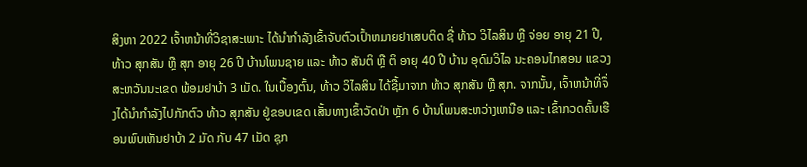ສິງຫາ 2022 ເຈົ້າຫນ້າທີ່ວິຊາສະເພາະ ໄດ້ນໍາກໍາລັງເຂົ້າຈັບຕົວເປົ້າຫມາຍຢາເສບຕິດ ຊື່ ທ້າວ ວິໄລສິນ ຫຼື ຈ່ອຍ ອາຍຸ 21 ປີ, ທ້າວ ສຸກສັນ ຫຼື ສຸກ ອາຍຸ 26 ປີ ບ້ານໂພນຊາຍ ແລະ ທ້າວ ສັນຕິ ຫຼື ຕິ ອາຍຸ 40 ປີ ບ້ານ ອຸດົມວິໄລ ນະຄອນໄກສອນ ແຂວງສະຫວັນນະເຂດ ພ້ອມຢາບ້າ 3 ເມັດ. ໃນເບື້ອງຕົ້ນ, ທ້າວ ວິໄລສິນ ໄດ້ຊື້ມາຈາກ ທ້າວ ສຸກສັນ ຫຼື ສຸກ. ຈາກນັ້ນ, ເຈົ້າຫນ້າທີ່ຈຶ່ງໄດ້ນໍາກໍາລັງໄປກັກຕົວ ທ້າວ ສຸກສັນ ຢູ່ຂອບເຂດ ເສັ້ນທາງເຂົ້າວັດປ່າ ຫຼັກ 6 ບ້ານໂພນສະຫວ່າງເຫນືອ ແລະ ເຂົ້າກວດຄົ້ນເຮືອນພົບເຫັນຢາບ້າ 2 ມັດ ກັບ 47 ເມັດ ຊຸກ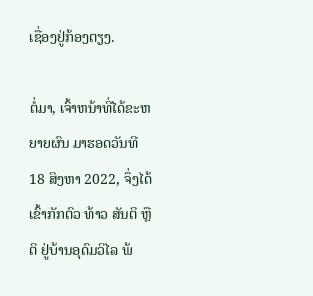ເຊື່ອງຢູ່ກ້ອງຕຽງ.

ຕໍ່ມາ, ເຈົ້າຫນ້າທີ່ໄດ້ຂະຫຍາຍຜົນ ມາຮອດວັນທີ 18 ສິງຫາ 2022, ຈຶ່ງໄດ້ເຂົ້າກັກຕົວ ທ້າວ ສັນຕິ ຫຼື ຕິ ຢູ່ບ້ານອຸດົມວິໄລ ພ້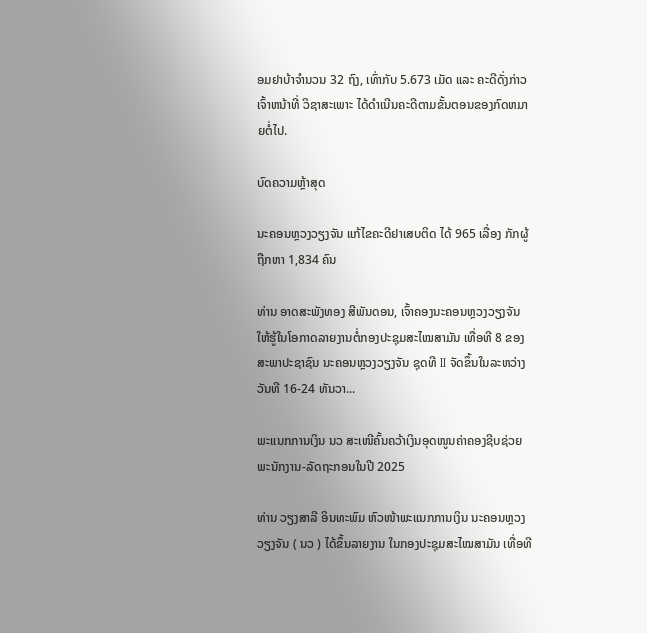ອມຢາບ້າຈໍານວນ 32 ຖົງ, ເທົ່າກັບ 5.673 ເມັດ ແລະ ຄະດີດັ່ງກ່າວ ເຈົ້າຫນ້າທີ່ ວິຊາສະເພາະ ໄດ້ດໍາເນີນຄະດີຕາມຂັ້ນຕອນຂອງກົດຫມາຍຕໍ່ໄປ.

ບົດຄວາມຫຼ້າສຸດ

ນະຄອນຫຼວງວຽງຈັນ ແກ້ໄຂຄະດີຢາເສບຕິດ ໄດ້ 965 ເລື່ອງ ກັກຜູ້ຖືກຫາ 1,834 ຄົນ

ທ່ານ ອາດສະພັງທອງ ສີພັນດອນ, ເຈົ້າຄອງນະຄອນຫຼວງວຽງຈັນ ໃຫ້ຮູ້ໃນໂອກາດລາຍງານຕໍ່ກອງປະຊຸມສະໄໝສາມັນ ເທື່ອທີ 8 ຂອງສະພາປະຊາຊົນ ນະຄອນຫຼວງວຽງຈັນ ຊຸດທີ II ຈັດຂຶ້ນໃນລະຫວ່າງວັນທີ 16-24 ທັນວາ...

ພະແນກການເງິນ ນວ ສະເໜີຄົ້ນຄວ້າເງິນອຸດໜູນຄ່າຄອງຊີບຊ່ວຍ ພະນັກງານ-ລັດຖະກອນໃນປີ 2025

ທ່ານ ວຽງສາລີ ອິນທະພົມ ຫົວໜ້າພະແນກການເງິນ ນະຄອນຫຼວງວຽງຈັນ ( ນວ ) ໄດ້ຂຶ້ນລາຍງານ ໃນກອງປະຊຸມສະໄໝສາມັນ ເທື່ອທີ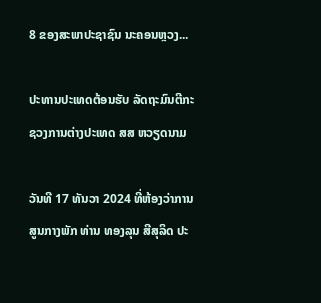8 ຂອງສະພາປະຊາຊົນ ນະຄອນຫຼວງ...

ປະທານປະເທດຕ້ອນຮັບ ລັດຖະມົນຕີກະຊວງການຕ່າງປະເທດ ສສ ຫວຽດນາມ

ວັນທີ 17 ທັນວາ 2024 ທີ່ຫ້ອງວ່າການສູນກາງພັກ ທ່ານ ທອງລຸນ ສີສຸລິດ ປະ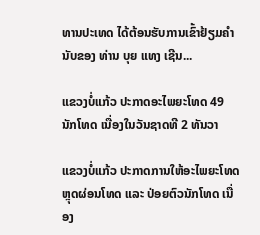ທານປະເທດ ໄດ້ຕ້ອນຮັບການເຂົ້າຢ້ຽມຄຳນັບຂອງ ທ່ານ ບຸຍ ແທງ ເຊີນ...

ແຂວງບໍ່ແກ້ວ ປະກາດອະໄພຍະໂທດ 49 ນັກໂທດ ເນື່ອງໃນວັນຊາດທີ 2 ທັນວາ

ແຂວງບໍ່ແກ້ວ ປະກາດການໃຫ້ອະໄພຍະໂທດ ຫຼຸດຜ່ອນໂທດ ແລະ ປ່ອຍຕົວນັກໂທດ ເນື່ອງ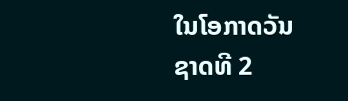ໃນໂອກາດວັນຊາດທີ 2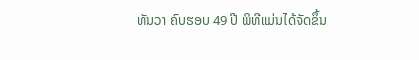ທັນວາ ຄົບຮອບ 49 ປີ ພິທີແມ່ນໄດ້ຈັດຂຶ້ນ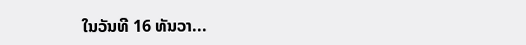ໃນວັນທີ 16 ທັນວາ...